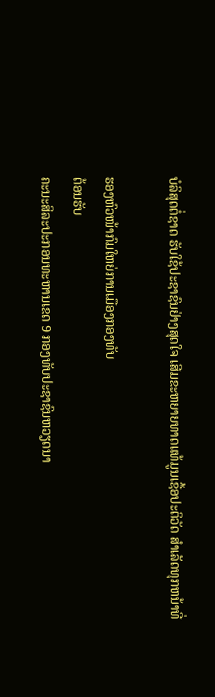ບໍລິສຸດຕໍ່ຊາດ ຮັບໃຊ້ປະຊາຊົນຢ່າງສຸດໃຈ ເສີມຂະຫຍາຍທາດແທ້ມູນເຊື້ອປະຕິວັດ ສໍາເລັດທຸກຫນ້າທີ່

ຮອງຫົວໜ້າກົມໃຫຍ່ການເມືອງກອງທັບ
ຕ້ອນຮັບ
ຄະນະສິລະປະກອນທະຫານເຂດ 9 ກອງທັບປະຊາຊົນຫວຽດນາ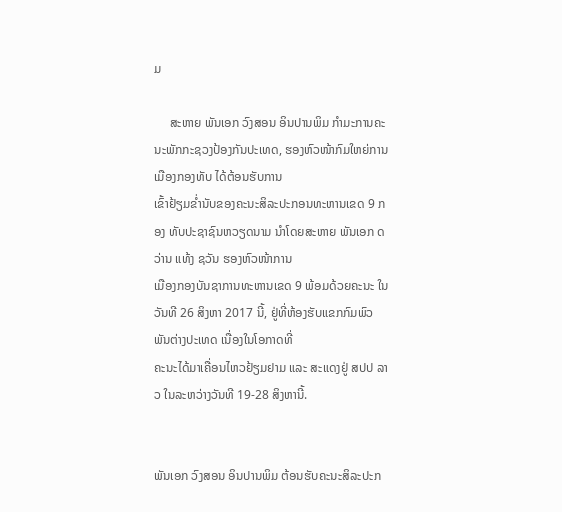ມ

     ສະຫາຍ ພັນເອກ ວົງສອນ ອິນປານພິມ ກຳມະການຄະນະພັກກະຊວງປ້ອງກັນປະເທດ, ຮອງຫົວໜ້າກົມໃຫຍ່ການເມືອງກອງທັບ ໄດ້ຕ້ອນຮັບການ
ເຂົ້າຢ້ຽມຂໍ່ານັບຂອງຄະນະສິລະປະກອນທະຫານເຂດ 9 ກອງ ທັບປະຊາຊົນຫວຽດນາມ ນຳໂດຍສະຫາຍ ພັນເອກ ດວ່ານ ແທ້ງ ຊວັນ ຮອງຫົວໜ້າການ
ເມືອງກອງບັນຊາການທະຫານເຂດ 9 ພ້ອມດ້ວຍຄະນະ ໃນວັນທີ 26 ສິງຫາ 2017 ນີ້, ຢູ່ທີ່ຫ້ອງຮັບແຂກກົມພົວພັນຕ່າງປະເທດ ເນື່ອງໃນໂອກາດທີ່
ຄະນະໄດ້ມາເຄື່ອນໄຫວຢ້ຽມຢາມ ແລະ ສະແດງຢູ່ ສປປ ລາວ ໃນລະຫວ່າງວັນທີ 19-28 ສິງຫານີ້.


ພັນເອກ ວົງສອນ ອິນປານພິມ ຕ້ອນຮັບຄະນະສິລະປະກ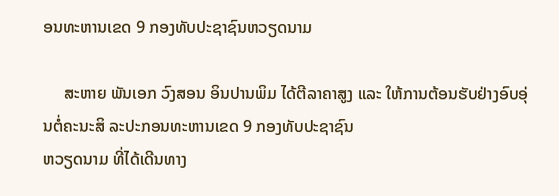ອນທະຫານເຂດ 9 ກອງທັບປະຊາຊົນຫວຽດນາມ

     ສະຫາຍ ພັນເອກ ວົງສອນ ອິນປານພິມ ໄດ້ຕີລາຄາສູງ ແລະ ໃຫ້ການຕ້ອນຮັບຢ່າງອົບອຸ່ນຕໍ່ຄະນະສິ ລະປະກອນທະຫານເຂດ 9 ກອງທັບປະຊາຊົນ
ຫວຽດນາມ ທີ່ໄດ້ເດີນທາງ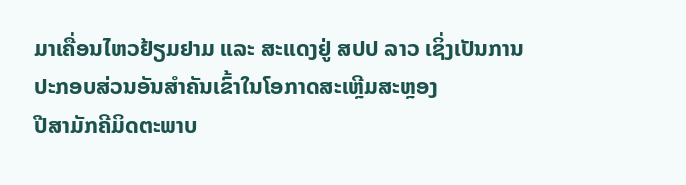ມາເຄື່ອນໄຫວຢ້ຽມຢາມ ແລະ ສະແດງຢູ່ ສປປ ລາວ ເຊິ່ງເປັນການປະກອບສ່ວນອັນສຳຄັນເຂົ້າໃນໂອກາດສະເຫຼີມສະຫຼອງ
ປີສາມັກຄີມິດຕະພາບ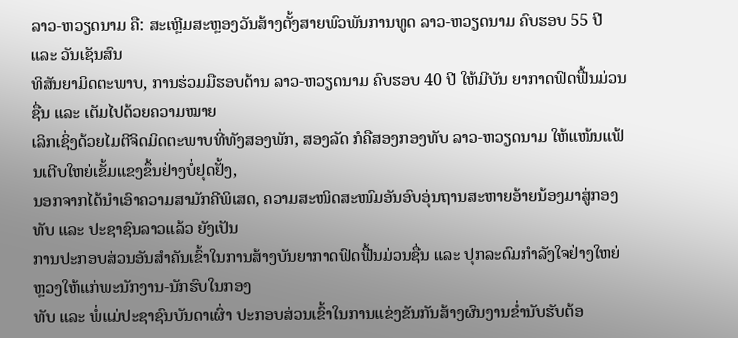ລາວ-ຫວຽດນາມ ຄື: ສະເຫຼີມສະຫຼອງວັນສ້າງຕັ້ງສາຍພົວພັນການທູດ ລາວ-ຫວຽດນາມ ຄົບຮອບ 55 ປີ ແລະ ວັນເຊັນສົນ
ທິສັນຍາມິດຕະພາບ, ການຮ່ວມມືຮອບດ້ານ ລາວ-ຫວຽດນາມ ຄົບຮອບ 40 ປີ ໃຫ້ມີບັນ ຍາກາດຟົດຟື້ນມ່ວນຊື່ນ ແລະ ເຕັມໄປດ້ວຍຄວາມໝາຍ
ເລິກເຊິ່ງດ້ວຍໄມຕີຈິດມິດຕະພາບທີ່ທັງສອງພັກ, ສອງລັດ ກໍຄືສອງກອງທັບ ລາວ-ຫວຽດນາມ ໃຫ້ແໜ້ນແຟ້ນເຕີບໃຫຍ່ເຂັ້ມແຂງຂຶ້ນຢ່າງບໍ່ຢຸດຢັ້ງ,
ນອກຈາກໄດ້ນຳເອົາຄວາມສາມັກຄີພິເສດ, ຄວາມສະໜິດສະໜົມອັນອົບອຸ່ນຖານສະຫາຍອ້າຍນ້ອງມາສູ່ກອງທັບ ແລະ ປະຊາຊົນລາວແລ້ວ ຍັງເປັນ
ການປະກອບສ່ວນອັນສຳຄັນເຂົ້າໃນການສ້າງບັນຍາກາດຟົດຟື້ນມ່ວນຊື່ນ ແລະ ປຸກລະດົມກຳລັງໃຈຢ່າງໃຫຍ່ຫຼວງໃຫ້ແກ່ພະນັກງານ-ນັກຮົບໃນກອງ
ທັບ ແລະ ພໍ່ແມ່ປະຊາຊົນບັນດາເຜົ່າ ປະກອບສ່ວນເຂົ້າໃນການແຂ່ງຂັນກັນສ້າງຜົນງານຂໍ່ານັບຮັບຕ້ອ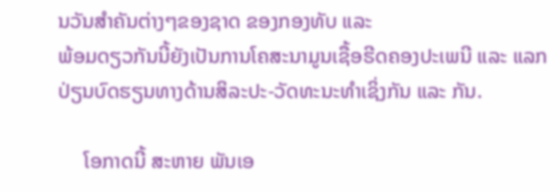ນວັນສຳຄັນຕ່າງໆຂອງຊາດ ຂອງກອງທັບ ແລະ
ພ້ອມດຽວກັນນີ້ຍັງເປັນການໂຄສະນາມູນເຊື້ອຮີດຄອງປະເພນີ ແລະ ແລກປ່ຽນບົດຮຽນທາງດ້ານສິລະປະ-ວັດທະນະທຳເຊິ່ງກັນ ແລະ ກັນ.

     ໂອກາດນີ້ ສະຫາຍ ພັນເອ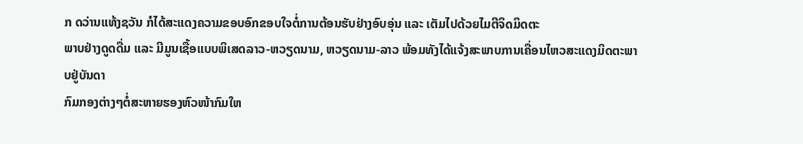ກ ດວ່ານແທ້ງຊວັນ ກໍໄດ້ສະແດງຄວາມຂອບອົກຂອບໃຈຕໍ່ການຕ້ອນຮັບຢ່າງອົບອຸ່ນ ແລະ ເຕັມໄປດ້ວຍໄມຕີຈິດມິດຕະ
ພາບຢ່າງດູດດື່ມ ແລະ ມີມູນເຊື້ອແບບພິເສດລາວ-ຫວຽດນາມ, ຫວຽດນາມ-ລາວ ພ້ອມທັງໄດ້ແຈ້ງສະພາບການເຄື່ອນໄຫວສະແດງມິດຕະພາບຢູ່ບັນດາ
ກົມກອງຕ່າງໆຕໍ່ສະຫາຍຮອງຫົວໜ້າກົມໃຫ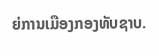ຍ່ການເມືອງກອງທັບຊາບ.